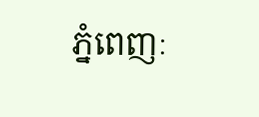ភ្នំពេញៈ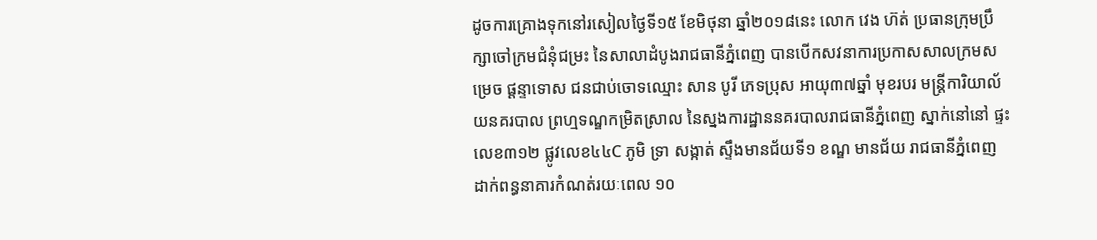ដូចការគ្រោងទុកនៅរសៀលថ្ងៃទី១៥ ខែមិថុនា ឆ្នាំ២០១៨នេះ លោក វេង ហ៊ត់ ប្រធានក្រុមប្រឹក្សាចៅក្រមជំនុំជម្រះ នៃសាលាដំបូងរាជធានីភ្នំពេញ បានបើកសវនាការប្រកាសសាលក្រមសម្រេច ផ្តន្ទាទោស ជនជាប់ចោទឈ្មោះ សាន បូរី ភេទប្រុស អាយុ៣៧ឆ្នាំ មុខរបរ មន្រ្តីការិយាល័យនគរបាល ព្រហ្មទណ្ឌកម្រិតស្រាល នៃស្នងការដ្ឋាននគរបាលរាជធានីភ្នំពេញ ស្នាក់នៅនៅ ផ្ទះលេខ៣១២ ផ្លូវលេខ៤៤C ភូមិ ទ្រា សង្កាត់ ស្ទឹងមានជ័យទី១ ខណ្ឌ មានជ័យ រាជធានីភ្នំពេញ ដាក់ពន្ធនាគារកំណត់រយៈពេល ១០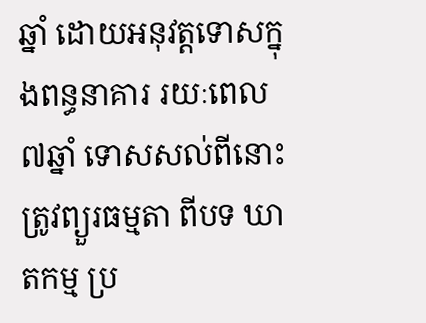ឆ្នាំ ដោយអនុវត្តទោសក្នុងពន្ធនាគារ រយៈពេល ៧ឆ្នាំ ទោសសល់ពីនោះត្រូវព្យួរធម្មតា ពីបទ ឃាតកម្ម ប្រ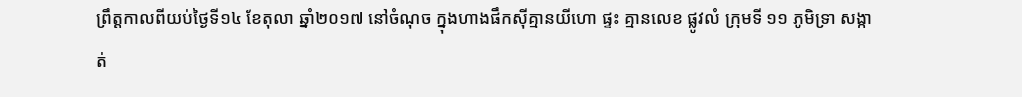ព្រឹត្តកាលពីយប់ថ្ងៃទី១៤ ខែតុលា ឆ្នាំ២០១៧ នៅចំណុច ក្នុងហាងផឹកស៊ីគ្មានយីហោ ផ្ទះ គ្មានលេខ ផ្លូវលំ ក្រុមទី ១១ ភូមិទ្រា សង្កាត់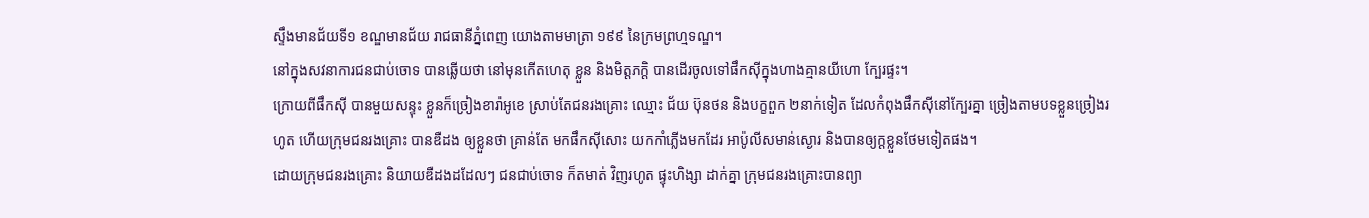ស្ទឹងមានជ័យទី១ ខណ្ឌមានជ័យ រាជធានីភ្នំពេញ យោងតាមមាត្រា ១៩៩ នៃក្រមព្រហ្មទណ្ឌ។
នៅក្នុងសវនាការជនជាប់ចោទ បានឆ្លើយថា នៅមុនកើតហេតុ ខ្លួន និងមិត្តភក្តិ បានដើរចូលទៅផឹកស៊ីក្នុងហាងគ្មានយីហោ ក្បែរផ្ទះ។
ក្រោយពីផឹកស៊ី បានមួយសន្ទុះ ខ្លួនក៏ច្រៀងខារ៉ាអូខេ ស្រាប់តែជនរងគ្រោះ ឈ្មោះ ជ័យ ប៊ុនថន និងបក្ខពួក ២នាក់ទៀត ដែលកំពុងផឹកស៊ីនៅក្បែរគ្នា ច្រៀងតាមបទខ្លួនច្រៀងរហូត ហើយក្រុមជនរងគ្រោះ បានឌឺដង ឲ្យខ្លួនថា គ្រាន់តែ មកផឹកស៊ីសោះ យកកាំភ្លើងមកដែរ អាប៉ូលីសមាន់ស្ងោរ និងបានឲ្យក្តខ្លួនថែមទៀតផង។
ដោយក្រុមជនរងគ្រោះ និយាយឌឺដងដដែលៗ ជនជាប់ចោទ ក៏តមាត់ វិញរហូត ផ្ទុះហិង្សា ដាក់គ្នា ក្រុមជនរងគ្រោះបានព្យា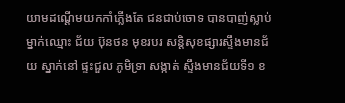យាមដណ្តើមយកកាំភ្លើងតែ ជនជាប់ចោទ បានបាញ់ស្លាប់ម្នាក់ឈ្មោះ ជ័យ ប៊ុនថន មុខរបរ សន្តិសុខផ្សារស្ទឹងមានជ័យ ស្នាក់នៅ ផ្ទះជួល ភូមិទ្រា សង្កាត់ ស្ទឹងមានជ័យទី១ ខ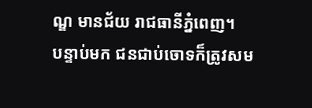ណ្ឌ មានជ័យ រាជធានីភ្នំពេញ។
បន្ទាប់មក ជនជាប់ចោទក៏ត្រូវសម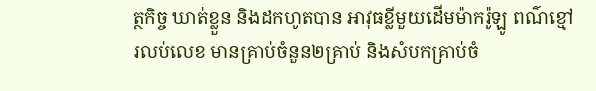ត្ថកិច្ច ឃាត់ខ្លួន និងដកហូតបាន អាវុធខ្លីមួយដើមម៉ាករ៉ូឡូ ពណ៌ខ្មៅ រលប់លេខ មានគ្រាប់ចំនួន២គ្រាប់ និងសំបកគ្រាប់ចំ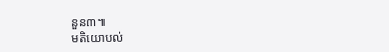នួន៣៕
មតិយោបល់